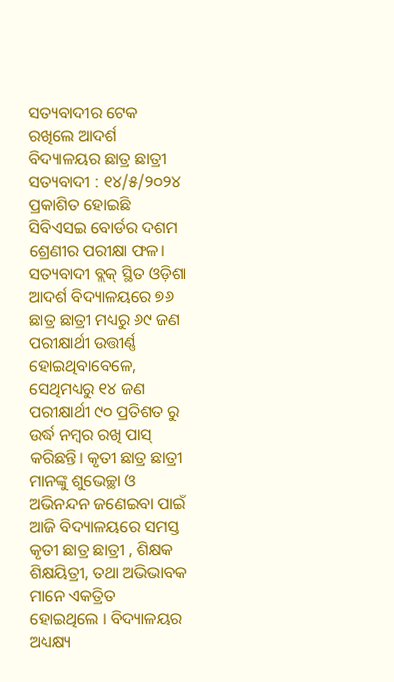ସତ୍ୟବାଦୀର ଟେକ ରଖିଲେ ଆଦର୍ଶ ବିଦ୍ୟାଳୟର ଛାତ୍ର ଛାତ୍ରୀ
ସତ୍ୟବାଦୀ : ୧୪/୫/୨୦୨୪ ପ୍ରକାଶିତ ହୋଇଛି ସିବିଏସଇ ବୋର୍ଡର ଦଶମ ଶ୍ରେଣୀର ପରୀକ୍ଷା ଫଳ। ସତ୍ୟବାଦୀ ବ୍ଲକ୍ ସ୍ଥିତ ଓଡ଼ିଶା ଆଦର୍ଶ ବିଦ୍ୟାଳୟରେ ୭୬ ଛାତ୍ର ଛାତ୍ରୀ ମଧ୍ୟରୁ ୬୯ ଜଣ ପରୀକ୍ଷାର୍ଥୀ ଉତ୍ତୀର୍ଣ୍ଣ ହୋଇଥିବାବେଳେ, ସେଥିମଧ୍ୟରୁ ୧୪ ଜଣ ପରୀକ୍ଷାର୍ଥୀ ୯୦ ପ୍ରତିଶତ ରୁ ଉର୍ଦ୍ଧ ନମ୍ବର ରଖି ପାସ୍ କରିଛନ୍ତି। କୃତୀ ଛାତ୍ର ଛାତ୍ରୀ ମାନଙ୍କୁ ଶୁଭେଚ୍ଛା ଓ ଅଭିନନ୍ଦନ ଜଣେଇବା ପାଇଁ ଆଜି ବିଦ୍ୟାଳୟରେ ସମସ୍ତ କୃତୀ ଛାତ୍ର ଛାତ୍ରୀ , ଶିକ୍ଷକ ଶିକ୍ଷୟିତ୍ରୀ, ତଥା ଅଭିଭାବକ ମାନେ ଏକତ୍ରିତ ହୋଇଥିଲେ । ବିଦ୍ୟାଳୟର ଅଧ୍ୟକ୍ଷ୍ୟ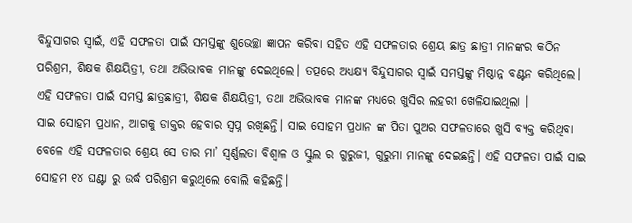ବିନ୍ଦୁସାଗର ସ୍ଵାଇଁ, ଏହି ସଫଳତା ପାଇଁ ସମସ୍ତଙ୍କୁ ଶୁଭେଚ୍ଛା ଜ୍ଞାପନ କରିବା ସହିତ ଏହି ସଫଳତାର ଶ୍ରେୟ ଛାତ୍ର ଛାତ୍ରୀ ମାନଙ୍କର କଠିନ ପରିଶ୍ରମ, ଶିକ୍ଷକ ଶିକ୍ଷୟିତ୍ରୀ, ତଥା ଅଭିଭାବକ ମାନଙ୍କୁ ଦେଇଥିଲେ। ତତ୍ପରେ ଅଧ୍ୟକ୍ଷ୍ୟ ବିନ୍ଦୁସାଗର ସ୍ଵାଇଁ ସମସ୍ତଙ୍କୁ ମିଷ୍ଠାନ୍ନ ବଣ୍ଟନ କରିଥିଲେ। ଏହି ସଫଳତା ପାଇଁ ସମସ୍ତ ଛାତ୍ରଛାତ୍ରୀ, ଶିକ୍ଷକ ଶିକ୍ଷୟିତ୍ରୀ, ତଥା ଅଭିଭାବକ ମାନଙ୍କ ମଧ୍ୟରେ ଖୁସିର ଲହରୀ ଖେଳିଯାଇଥିଲା ।
ସାଇ ସୋହମ ପ୍ରଧାନ, ଆଗକୁ ଡାକ୍ତର ହେବାର ସ୍ବପ୍ନ ରଖିଛନ୍ତି। ସାଇ ସୋହମ ପ୍ରଧାନ ଙ୍କ ପିତା ପୁଅର ସଫଳତାରେ ଖୁସି ବ୍ୟକ୍ତ କରିଥିବା ବେଳେ ଏହି ସଫଳତାର ଶ୍ରେୟ ସେ ତାର ମା’ ସ୍ଵର୍ଣ୍ଣଲତା ବିଶ୍ବାଳ ଓ ସ୍କୁଲ ର ଗୁରୁଜୀ, ଗୁରୁମା ମାନଙ୍କୁ ଦେଇଛନ୍ତି। ଏହି ସଫଳତା ପାଇଁ ସାଇ ସୋହମ ୧୪ ଘଣ୍ଟା ରୁ ଉର୍ଦ୍ଧ ପରିଶ୍ରମ କରୁଥିଲେ ବୋଲି କହିଛନ୍ତି।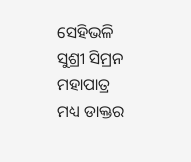ସେହିଭଳି ସୁଶ୍ରୀ ସିମ୍ରନ ମହାପାତ୍ର ମଧ୍ୟ ଡାକ୍ତର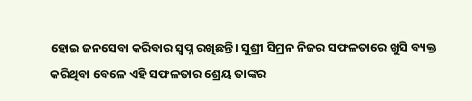ହୋଇ ଜନସେବା କରିବାର ସ୍ବପ୍ନ ରଖିଛନ୍ତି। ସୁଶ୍ରୀ ସିମ୍ରନ ନିଜର ସଫଳତାରେ ଖୁସି ବ୍ୟକ୍ତ କରିଥିବା ବେଳେ ଏହି ସଫଳତାର ଶ୍ରେୟ ତାଙ୍କର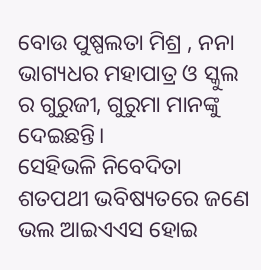ବୋଉ ପୁଷ୍ପଲତା ମିଶ୍ର , ନନା ଭାଗ୍ୟଧର ମହାପାତ୍ର ଓ ସ୍କୁଲ ର ଗୁରୁଜୀ, ଗୁରୁମା ମାନଙ୍କୁ ଦେଇଛନ୍ତି।
ସେହିଭଳି ନିବେଦିତା ଶତପଥୀ ଭବିଷ୍ୟତରେ ଜଣେ ଭଲ ଆଇଏଏସ ହୋଇ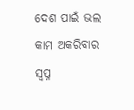ଦେଶ ପାଇଁ ଭଲ କାମ ଅକରିବାର ସ୍ବପ୍ନ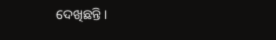ଦେଖିଛନ୍ତି।